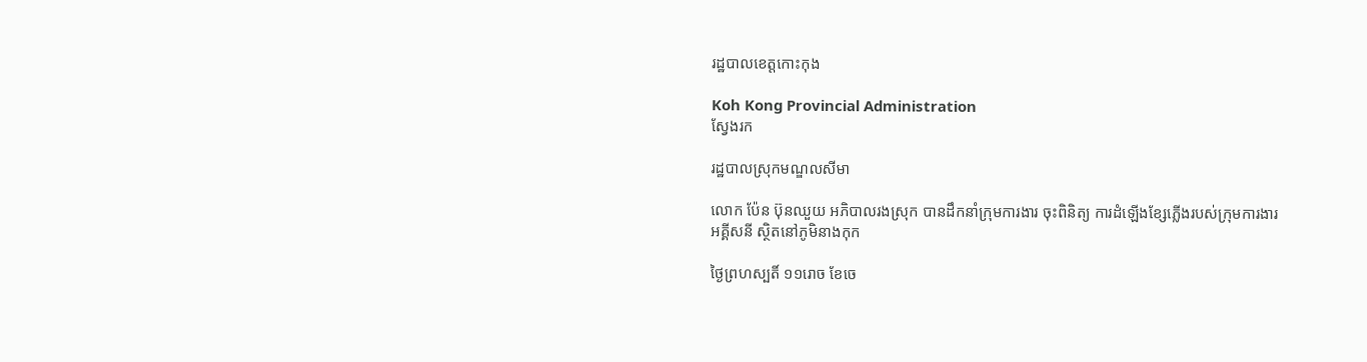រដ្ឋបាលខេត្តកោះកុង

Koh Kong Provincial Administration
ស្វែងរក

រដ្ឋបាលស្រុកមណ្ឌលសីមា

លោក ប៉ែន ប៊ុនឈួយ អភិបាលរងស្រុក បានដឹកនាំក្រុមការងារ ចុះពិនិត្យ ការដំឡើងខ្សែភ្លើងរបស់ក្រុមការងារឣគ្គីសនី ស្ថិតនៅភូមិនាងកុក

ថ្ងៃព្រហស្បតិ៍ ១១រោច ខែចេ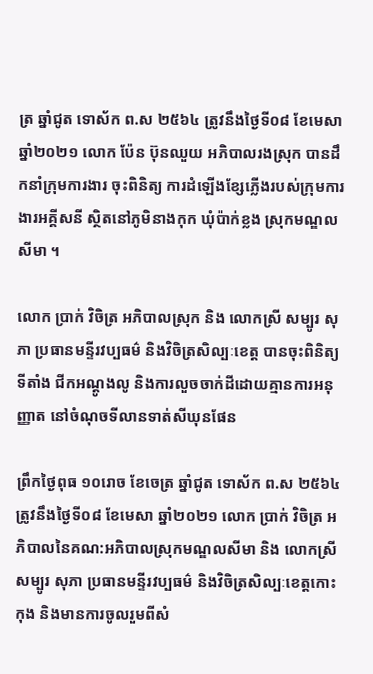ត្រ ឆ្នាំជូត ទោស័ក ព.ស ២៥៦៤ ត្រូវនឹងថ្ងៃទី០៨ ខែមេសា ឆ្នាំ២០២១ លោក ប៉ែន ប៊ុនឈួយ អភិបាលរងស្រុក បានដឹកនាំក្រុមការងារ ចុះពិនិត្យ ការដំឡើងខ្សែភ្លើងរបស់ក្រុមការងារឣគ្គីសនី ស្ថិតនៅភូមិនាងកុក ឃុំប៉ាក់ខ្លង ស្រុកមណ្ឌលសីមា ។

លោក ប្រាក់ វិចិត្រ អភិបាលស្រុក និង លោកស្រី សម្បូរ សុភា ប្រធានមន្ទីរវប្បធម៌ និងវិចិត្រសិល្បៈខេត្ត បានចុះពិនិត្យទីតាំង ជីកអណ្តូងលូ និងការលួចចាក់ដីដោយគ្មានការអនុញ្ញាត នៅចំណុចទីលានទាត់សីឃុនផែន

ព្រឹកថ្ងៃពុធ ១០រោច ខែចេត្រ ឆ្នាំជូត ទោស័ក ព.ស ២៥៦៤ ត្រូវនឹងថ្ងៃទី០៨ ខែមេសា ឆ្នាំ២០២១ លោក ប្រាក់ វិចិត្រ អភិបាលនៃគណ:អភិបាលស្រុកមណ្ឌលសីមា និង លោកស្រី សម្បូរ សុភា ប្រធានមន្ទីរវប្បធម៌ និងវិចិត្រសិល្បៈខេត្តកោះកុង និងមានការចូលរួមពីសំ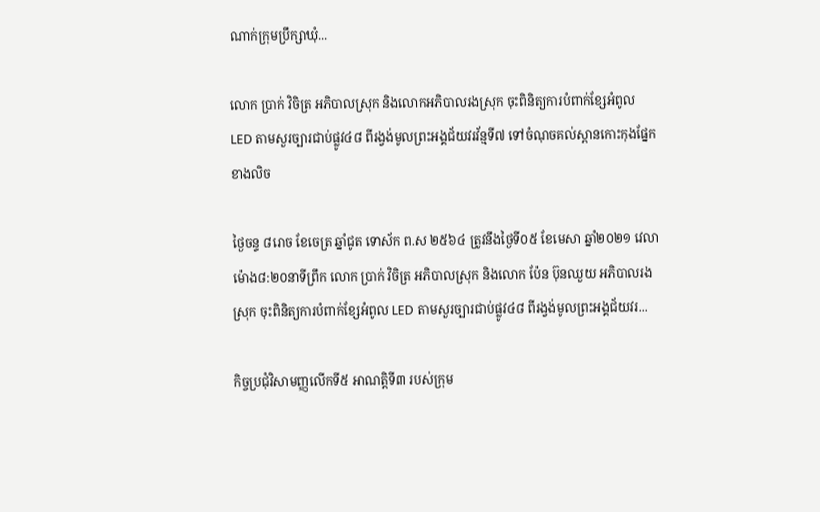ណាក់ក្រុមប្រឹក្សាឃុំ...

លោក ប្រាក់ វិចិត្រ អភិបាលស្រុក និងលោកអភិបាលរងស្រុក ចុះពិនិត្យការបំពាក់ខ្សែអំពូល LED តាមសួរច្បារជាប់ផ្លូវ៤៨ ពីរង្វង់មូលព្រះអង្គជ័យវរវ័ន្មទី៧ ទៅចំណុចគល់ស្ពានកោះកុងផ្នែកខាងលិច

ថ្ងៃចន្ទ ៨រោច ខែចេត្រ ឆ្នាំជូត ទោស័ក ព.ស ២៥៦៤ ត្រូវនឹងថ្ងៃទី០៥ ខែមេសា ឆ្នាំ២០២១ វេលាម៉ោង៨:២០នាទីព្រឹក លោក ប្រាក់ វិចិត្រ អភិបាលស្រុក និងលោក ប៉ែន ប៊ុនឈួយ អភិបាលរងស្រុក ចុះពិនិត្យការបំពាក់ខ្សែអំពូល LED តាមសួរច្បារជាប់ផ្លូវ៤៨ ពីរង្វង់មូលព្រះអង្គជ័យវរ...

កិច្ចប្រជុំវិសាមញ្ញលើកទី៥ អាណត្តិទី៣ របស់ក្រុម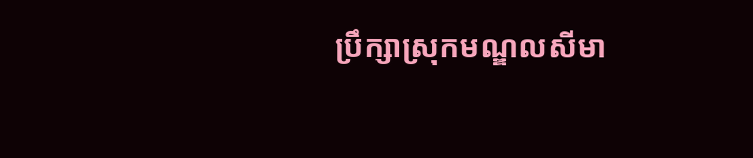ប្រឹក្សាស្រុកមណ្ឌលសីមា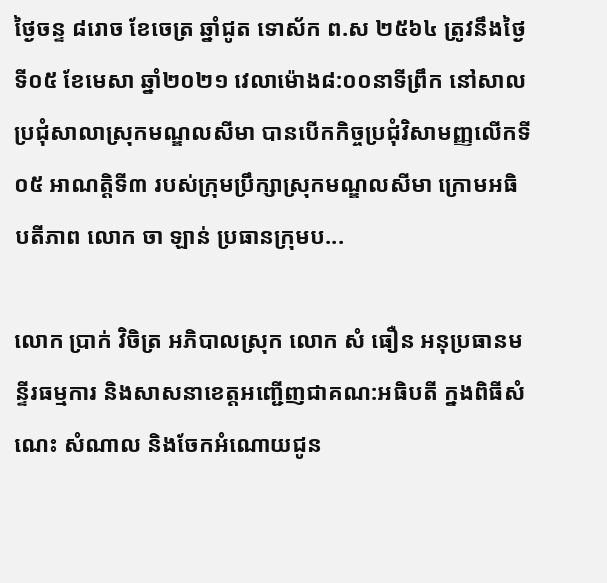ថ្ងៃចន្ទ ៨រោច ខែចេត្រ ឆ្នាំជូត ទោស័ក ព.ស ២៥៦៤ ត្រូវនឹងថ្ងៃទី០៥ ខែមេសា ឆ្នាំ២០២១ វេលាម៉ោង៨:០០នាទីព្រឹក នៅសាលប្រជុំសាលាស្រុកមណ្ឌលសីមា បានបើកកិច្ចប្រជុំវិសាមញ្ញលើកទី០៥ អាណត្តិទី៣ របស់ក្រុមប្រឹក្សាស្រុកមណ្ឌលសីមា ក្រោមអធិបតីភាព លោក ចា ឡាន់ ប្រធានក្រុមប...

លោក ប្រាក់ វិចិត្រ អភិបាលស្រុក លោក សំ ធឿន អនុប្រធានមន្ទីរធម្មការ និងសាសនាខេត្តអញ្ជើញជាគណ:អធិបតី ក្នងពិធីសំណេះ សំណាល និងចែកអំណោយជូន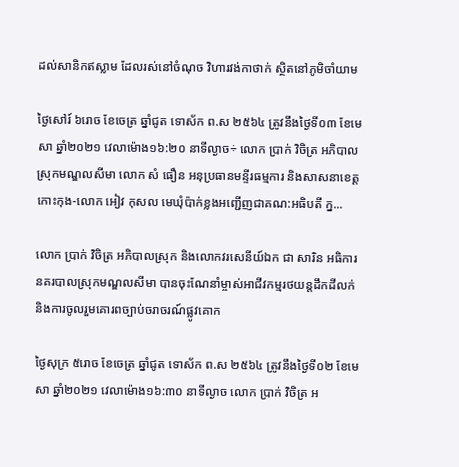ដល់សានិកឥស្លាម ដែលរស់នៅចំណុច វិហារវង់កាថាក់ ស្ថិតនៅភូមិចាំយាម

ថ្ងៃសៅរ៍ ៦រោច ខែចេត្រ ឆ្នាំជូត ទោស័ក ព.ស ២៥៦៤ ត្រូវនឹងថ្ងៃទី០៣ ខែមេសា ឆ្នាំ២០២១ វេលាម៉ោង១៦:២០ នាទីល្ងាច÷ លោក ប្រាក់ វិចិត្រ អភិបាលស្រុកមណ្ឌលសីមា លោក សំ ធឿន អនុប្រធានមន្ទីរធម្មការ និងសាសនាខេត្តកោះកុង-លោក អៀវ កុសល មេឃុំប៉ាក់ខ្លងអញ្ជើញជាគណ:អធិបតី ក្ន...

លោក ប្រាក់ វិចិត្រ អភិបាលស្រុក និងលោកវរសេនីយ៍ឯក ជា សារិន អធិការនគរបាលស្រុកមណ្ឌលសីមា បានចុះណែនាំម្ចាស់អាជីវកម្មរថយន្តដឹកដីលក់ និងការចូលរួមគោរពច្បាប់ចរាចរណ៍ផ្លូវគោក

ថ្ងៃសុក្រ ៥រោច ខែចេត្រ ឆ្នាំជូត ទោស័ក ព.ស ២៥៦៤ ត្រូវនឹងថ្ងៃទី០២ ខែមេសា ឆ្នាំ២០២១ វេលាម៉ោង១៦:៣០ នាទីល្ងាច លោក ប្រាក់ វិចិត្រ អ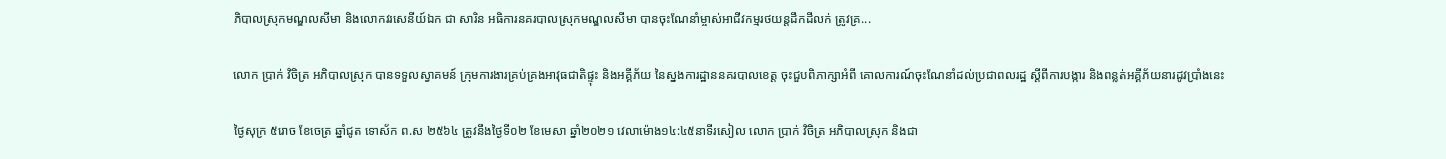ភិបាលស្រុកមណ្ឌលសីមា និងលោកវរសេនីយ៍ឯក ជា សារិន អធិការនគរបាលស្រុកមណ្ឌលសីមា បានចុះណែនាំម្ចាស់អាជីវកម្មរថយន្តដឹកដីលក់ ត្រូវគ្រ...

លោក ប្រាក់ វិចិត្រ អភិបាលស្រុក បានទទួលស្វាគមន៍ ក្រុមការងារគ្រប់គ្រងអាវុធជាតិផ្ទុះ និងអគ្គីភ័យ នៃស្នងការដ្ឋាននគរបាលខេត្ត ចុះជួបពិភាក្សាអំពី គោលការណ៍ចុះណែនាំដល់ប្រជាពលរដ្ឋ ស្ដីពីការបង្ការ និងពន្លត់អគ្គីភ័យនារដូវប្រាំងនេះ

ថ្ងៃសុក្រ ៥រោច ខែចេត្រ ឆ្នាំជូត ទោស័ក ព.ស ២៥៦៤ ត្រូវនឹងថ្ងៃទី០២ ខែមេសា ឆ្នាំ២០២១ វេលាម៉ោង១៤:៤៥នាទីរសៀល លោក ប្រាក់ វិចិត្រ អភិបាលស្រុក និងជា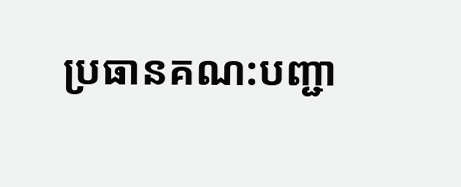ប្រធានគណ:បញ្ជា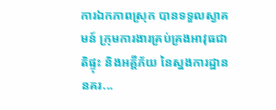ការឯកភាពស្រុក បានទទួលស្វាគមន៍ ក្រុមការងារគ្រប់គ្រងអាវុធជាតិផ្ទុះ និងអគ្គីភ័យ នៃស្នងការដ្ឋាននគរ...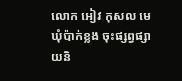លោក អៀវ កុសល មេឃុំប៉ាក់ខ្លង ចុះផ្សព្វផ្សាយនិ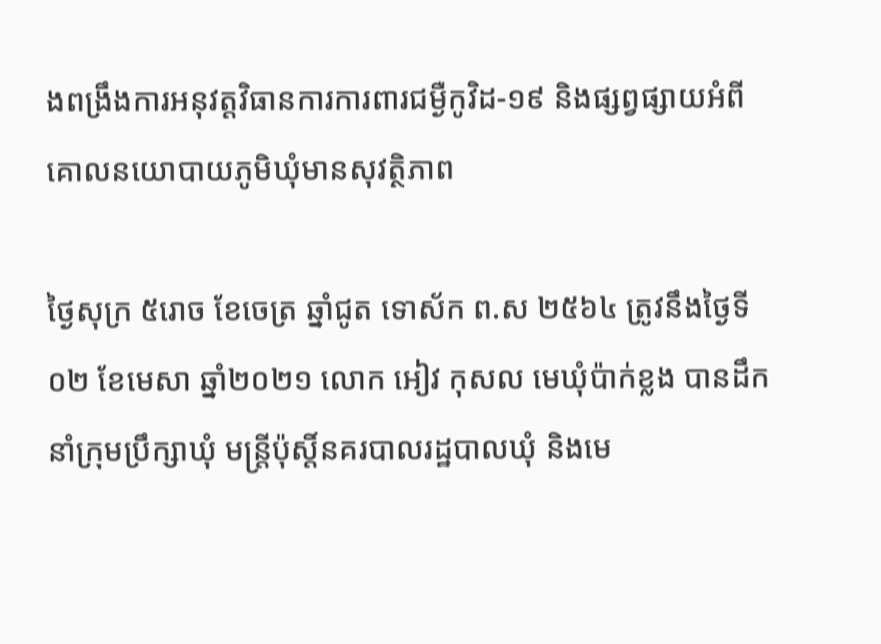ងពង្រឹងការអនុវត្តវិធានការការពារជម្ងឺកូវិដ-១៩ និងផ្សព្វផ្សាយអំពីគោលនយោបាយភូមិឃុំមានសុវត្ថិភាព

ថ្ងៃសុក្រ ៥រោច ខែចេត្រ ឆ្នាំជូត ទោស័ក ព.ស ២៥៦៤ ត្រូវនឹងថ្ងៃទី០២ ខែមេសា ឆ្នាំ២០២១ លោក អៀវ កុសល មេឃុំប៉ាក់ខ្លង បានដឹកនាំក្រុមប្រឹក្សាឃុំ មន្រ្តីប៉ុស្ដិ៍នគរបាលរដ្ឋបាលឃុំ និងមេ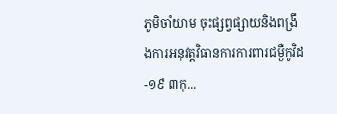ភូមិចាំយាម ចុះផ្សព្វផ្សាយនិងពង្រឹងការអនុវត្តវិធានការការពារជម្ងឺកូវិដ-១៩ ៣កុ...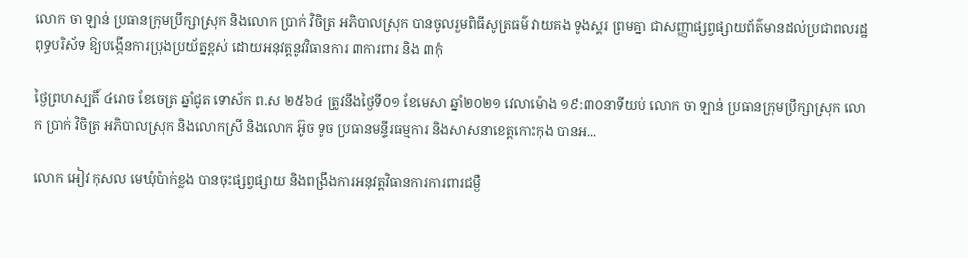លោក ចា ឡាន់ ប្រធានក្រុមប្រឹក្សាស្រុក និងលោក ប្រាក់ វិចិត្រ អភិបាលស្រុក បានចូលរួមពិធីសូត្រធម៌ វាយគង ទូងស្គរ ព្រមគ្នា ជាសញ្ញាផ្សព្វផ្សាយព័ត៌មានដល់ប្រជាពលរដ្ឋ ពុទ្ធបរិស័ទ ឱ្យបង្កេីនការប្រុងប្រយ័ត្នខ្ពស់ ដោយអនុវត្តនូវវិធានការ ៣ការពារ និង ៣កុំ

ថ្ងៃព្រហស្បតិ៍ ៤រោច ខែចេត្រ ឆ្នាំជូត ទោស័ក ព.ស ២៥៦៤ ត្រូវនឹងថ្ងៃទី០១ ខែមេសា ឆ្នាំ២០២១ វេលាម៉ោង ១៩:៣០នាទីយប់ លោក ចា ឡាន់ ប្រធានក្រុមប្រឹក្សាស្រុក លោក ប្រាក់ វិចិត្រ អភិបាលស្រុក និងលោកស្រី និងលោក អ៊ូច ទូច ប្រធានមន្ទីរធម្មការ និងសាសនាខេត្តកោះកុង បានអ...

លោក អៀវ កុសល មេឃុំប៉ាក់ខ្លង បានចុះផ្សព្វផ្សាយ និងពង្រឹងការអនុវត្តវិធានការការពារជម្ងឺ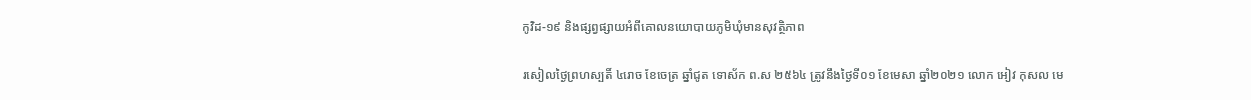កូវិដ-១៩ និងផ្សព្វផ្សាយអំពីគោលនយោបាយភូមិឃុំមានសុវត្ថិភាព

រសៀលថ្ងៃព្រហស្បតិ៍ ៤រោច ខែចេត្រ ឆ្នាំជូត ទោស័ក ព.ស ២៥៦៤ ត្រូវនឹងថ្ងៃទី០១ ខែមេសា ឆ្នាំ២០២១ លោក អៀវ កុសល មេ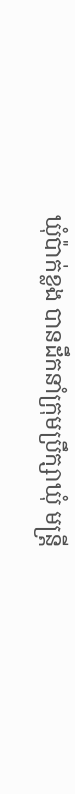ឃុំប៉ាក់ខ្លង បានដឹកនាំក្រុមប្រឹក្សាឃុំ មន្រ្តី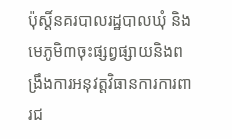ប៉ុស្ដិ៍នគរបាលរដ្ឋបាលឃុំ និងមេភូមិ៣ចុះផ្សព្វផ្សាយនិងពង្រឹងការអនុវត្តវិធានការការពារជ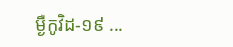ម្ងឺកូវិដ-១៩ ...